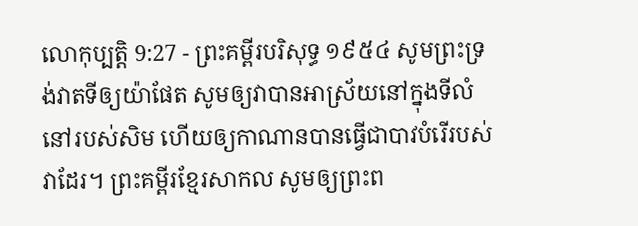លោកុប្បត្តិ 9:27 - ព្រះគម្ពីរបរិសុទ្ធ ១៩៥៤ សូមព្រះទ្រង់វាតទីឲ្យយ៉ាផែត សូមឲ្យវាបានអាស្រ័យនៅក្នុងទីលំនៅរបស់សិម ហើយឲ្យកាណានបានធ្វើជាបាវបំរើរបស់វាដែរ។ ព្រះគម្ពីរខ្មែរសាកល សូមឲ្យព្រះព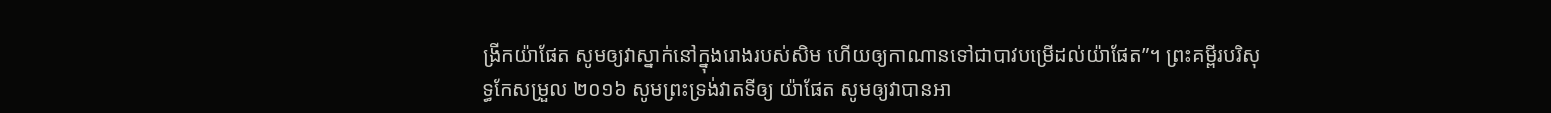ង្រីកយ៉ាផែត សូមឲ្យវាស្នាក់នៅក្នុងរោងរបស់សិម ហើយឲ្យកាណានទៅជាបាវបម្រើដល់យ៉ាផែត”។ ព្រះគម្ពីរបរិសុទ្ធកែសម្រួល ២០១៦ សូមព្រះទ្រង់វាតទីឲ្យ យ៉ាផែត សូមឲ្យវាបានអា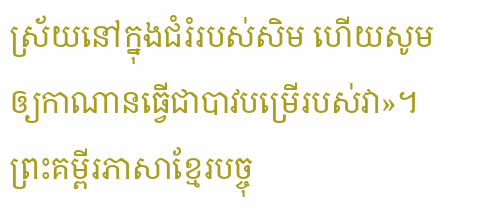ស្រ័យនៅក្នុងជំរំរបស់សិម ហើយសូមឲ្យកាណានធ្វើជាបាវបម្រើរបស់វា»។ ព្រះគម្ពីរភាសាខ្មែរបច្ចុ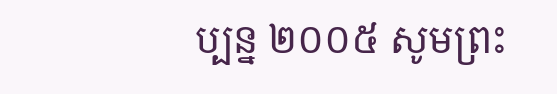ប្បន្ន ២០០៥ សូមព្រះ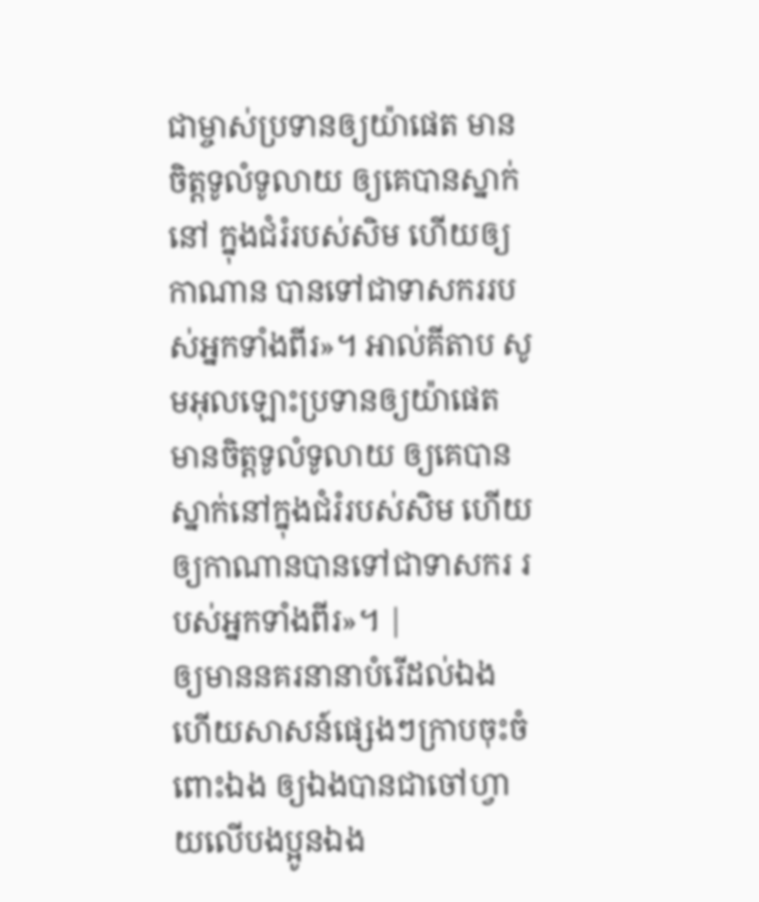ជាម្ចាស់ប្រទានឲ្យយ៉ាផេត មានចិត្តទូលំទូលាយ ឲ្យគេបានស្នាក់នៅ ក្នុងជំរំរបស់សិម ហើយឲ្យកាណាន បានទៅជាទាសកររបស់អ្នកទាំងពីរ»។ អាល់គីតាប សូមអុលឡោះប្រទានឲ្យយ៉ាផេត មានចិត្តទូលំទូលាយ ឲ្យគេបានស្នាក់នៅក្នុងជំរំរបស់សិម ហើយឲ្យកាណានបានទៅជាទាសករ របស់អ្នកទាំងពីរ»។ |
ឲ្យមាននគរនានាបំរើដល់ឯង ហើយសាសន៍ផ្សេងៗក្រាបចុះចំពោះឯង ឲ្យឯងបានជាចៅហ្វាយលើបងប្អូនឯង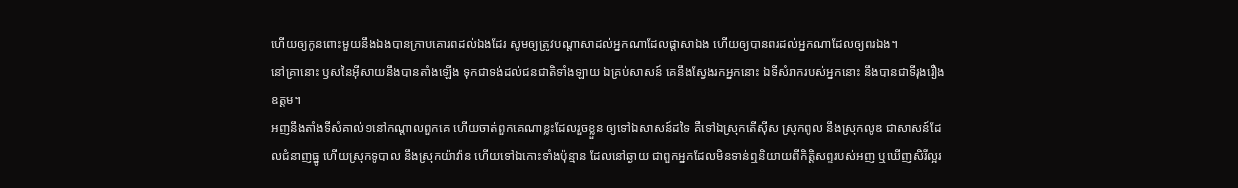ហើយឲ្យកូនពោះមួយនឹងឯងបានក្រាបគោរពដល់ឯងដែរ សូមឲ្យត្រូវបណ្តាសាដល់អ្នកណាដែលផ្តាសាឯង ហើយឲ្យបានពរដល់អ្នកណាដែលឲ្យពរឯង។
នៅគ្រានោះ ឫសនៃអ៊ីសាយនឹងបានតាំងឡើង ទុកជាទង់ដល់ជនជាតិទាំងឡាយ ឯគ្រប់សាសន៍ គេនឹងស្វែងរកអ្នកនោះ ឯទីសំរាករបស់អ្នកនោះ នឹងបានជាទីរុងរឿងឧត្តម។
អញនឹងតាំងទីសំគាល់១នៅកណ្តាលពួកគេ ហើយចាត់ពួកគេណាខ្លះដែលរួចខ្លួន ឲ្យទៅឯសាសន៍ដទៃ គឺទៅឯស្រុកតើស៊ីស ស្រុកពូល នឹងស្រុកលូឌ ជាសាសន៍ដែលជំនាញធ្នូ ហើយស្រុកទូបាល នឹងស្រុកយ៉ាវ៉ាន ហើយទៅឯកោះទាំងប៉ុន្មាន ដែលនៅឆ្ងាយ ជាពួកអ្នកដែលមិនទាន់ឮនិយាយពីកិត្តិសព្ទរបស់អញ ឬឃើញសិរីល្អរ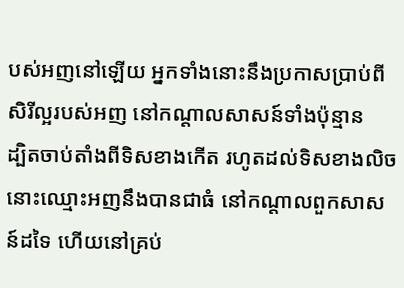បស់អញនៅឡើយ អ្នកទាំងនោះនឹងប្រកាសប្រាប់ពីសិរីល្អរបស់អញ នៅកណ្តាលសាសន៍ទាំងប៉ុន្មាន
ដ្បិតចាប់តាំងពីទិសខាងកើត រហូតដល់ទិសខាងលិច នោះឈ្មោះអញនឹងបានជាធំ នៅកណ្តាលពួកសាសន៍ដទៃ ហើយនៅគ្រប់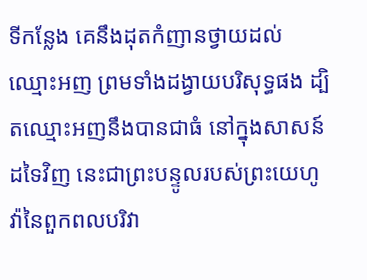ទីកន្លែង គេនឹងដុតកំញានថ្វាយដល់ឈ្មោះអញ ព្រមទាំងដង្វាយបរិសុទ្ធផង ដ្បិតឈ្មោះអញនឹងបានជាធំ នៅក្នុងសាសន៍ដទៃវិញ នេះជាព្រះបន្ទូលរបស់ព្រះយេហូវ៉ានៃពួកពលបរិវា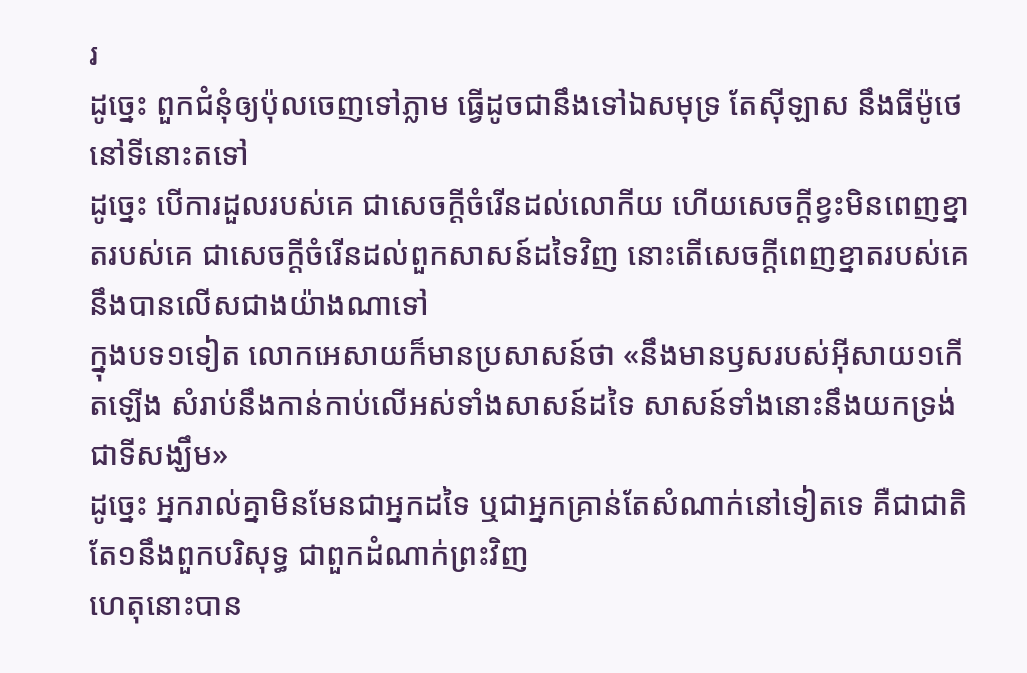រ
ដូច្នេះ ពួកជំនុំឲ្យប៉ុលចេញទៅភ្លាម ធ្វើដូចជានឹងទៅឯសមុទ្រ តែស៊ីឡាស នឹងធីម៉ូថេ នៅទីនោះតទៅ
ដូច្នេះ បើការដួលរបស់គេ ជាសេចក្ដីចំរើនដល់លោកីយ ហើយសេចក្ដីខ្វះមិនពេញខ្នាតរបស់គេ ជាសេចក្ដីចំរើនដល់ពួកសាសន៍ដទៃវិញ នោះតើសេចក្ដីពេញខ្នាតរបស់គេ នឹងបានលើសជាងយ៉ាងណាទៅ
ក្នុងបទ១ទៀត លោកអេសាយក៏មានប្រសាសន៍ថា «នឹងមានឫសរបស់អ៊ីសាយ១កើតឡើង សំរាប់នឹងកាន់កាប់លើអស់ទាំងសាសន៍ដទៃ សាសន៍ទាំងនោះនឹងយកទ្រង់ជាទីសង្ឃឹម»
ដូច្នេះ អ្នករាល់គ្នាមិនមែនជាអ្នកដទៃ ឬជាអ្នកគ្រាន់តែសំណាក់នៅទៀតទេ គឺជាជាតិតែ១នឹងពួកបរិសុទ្ធ ជាពួកដំណាក់ព្រះវិញ
ហេតុនោះបាន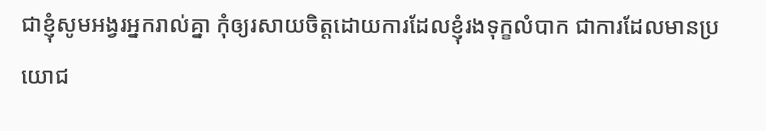ជាខ្ញុំសូមអង្វរអ្នករាល់គ្នា កុំឲ្យរសាយចិត្តដោយការដែលខ្ញុំរងទុក្ខលំបាក ជាការដែលមានប្រយោជ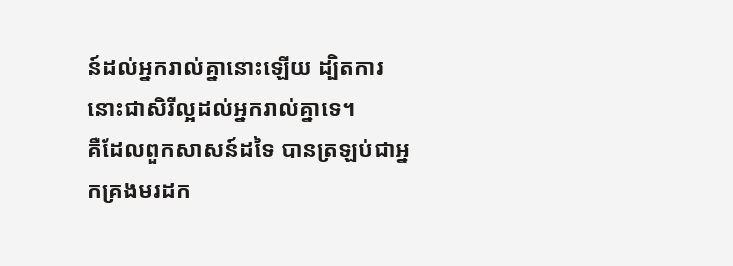ន៍ដល់អ្នករាល់គ្នានោះឡើយ ដ្បិតការនោះជាសិរីល្អដល់អ្នករាល់គ្នាទេ។
គឺដែលពួកសាសន៍ដទៃ បានត្រឡប់ជាអ្នកគ្រងមរដក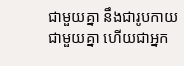ជាមួយគ្នា នឹងជារូបកាយជាមួយគ្នា ហើយជាអ្នក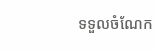ទទួលចំណែក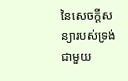នៃសេចក្ដីសន្យារបស់ទ្រង់ ជាមួយ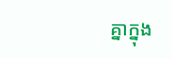គ្នាក្នុង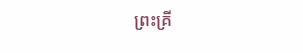ព្រះគ្រី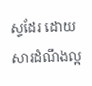ស្ទដែរ ដោយសារដំណឹងល្អ